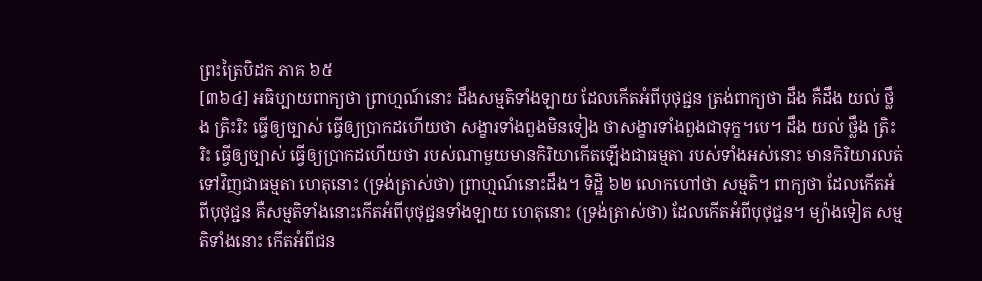ព្រះត្រៃបិដក ភាគ ៦៥
[៣៦៤] អធិប្បាយពាក្យថា ព្រាហ្មណ៍នោះ ដឹងសម្មតិទាំងឡាយ ដែលកើតអំពីបុថុជ្ជន ត្រង់ពាក្យថា ដឹង គឺដឹង យល់ ថ្លឹង ត្រិះរិះ ធ្វើឲ្យច្បាស់ ធ្វើឲ្យប្រាកដហើយថា សង្ខារទាំងពួងមិនទៀង ថាសង្ខារទាំងពួងជាទុក្ខ។បេ។ ដឹង យល់ ថ្លឹង ត្រិះរិះ ធ្វើឲ្យច្បាស់ ធ្វើឲ្យប្រាកដហើយថា របស់ណាមួយមានកិរិយាកើតឡើងជាធម្មតា របស់ទាំងអស់នោះ មានកិរិយារលត់ទៅវិញជាធម្មតា ហេតុនោះ (ទ្រង់ត្រាស់ថា) ព្រាហ្មណ៍នោះដឹង។ ទិដ្ឋិ ៦២ លោកហៅថា សម្មតិ។ ពាក្យថា ដែលកើតអំពីបុថុជ្ជន គឺសម្មតិទាំងនោះកើតអំពីបុថុជ្ជនទាំងឡាយ ហេតុនោះ (ទ្រង់ត្រាស់ថា) ដែលកើតអំពីបុថុជ្ជន។ ម្យ៉ាងទៀត សម្មតិទាំងនោះ កើតអំពីជន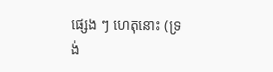ផ្សេង ៗ ហេតុនោះ (ទ្រង់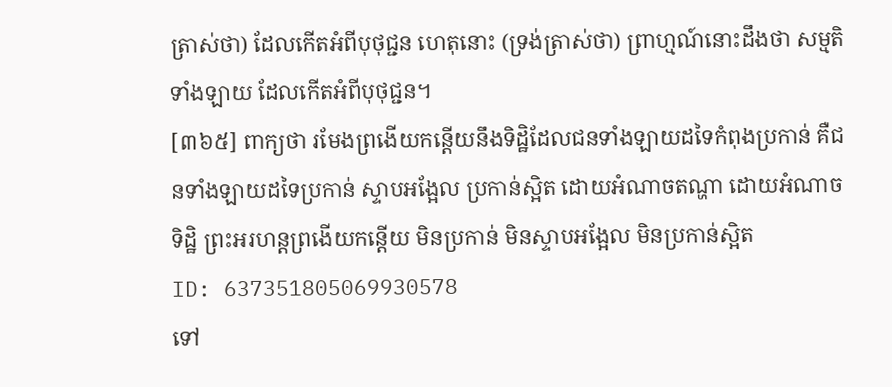ត្រាស់ថា) ដែលកើតអំពីបុថុជ្ជន ហេតុនោះ (ទ្រង់ត្រាស់ថា) ព្រាហ្មណ៍នោះដឹងថា សម្មតិទាំងឡាយ ដែលកើតអំពីបុថុជ្ជន។
[៣៦៥] ពាក្យថា រមែងព្រងើយកន្តើយនឹងទិដ្ឋិដែលជនទាំងឡាយដទៃកំពុងប្រកាន់ គឺជនទាំងឡាយដទៃប្រកាន់ ស្ទាបអង្អែល ប្រកាន់ស្អិត ដោយអំណាចតណ្ហា ដោយអំណាចទិដ្ឋិ ព្រះអរហន្តព្រងើយកន្តើយ មិនប្រកាន់ មិនស្ទាបអង្អែល មិនប្រកាន់ស្អិត
ID: 637351805069930578
ទៅ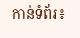កាន់ទំព័រ៖